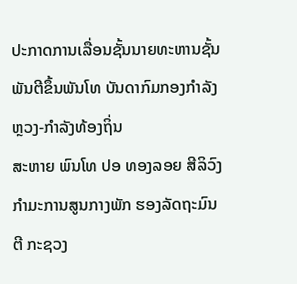ປະກາດການເລື່ອນຊັ້ນນາຍທະຫານຊັ້ນພັນຕີຂຶ້ນພັນໂທ ບັນດາກົມກອງກຳລັງຫຼວງ-ກຳລັງທ້ອງຖິ່ນ
ສະຫາຍ ພົນໂທ ປອ ທອງລອຍ ສີລິວົງ ກໍາມະການສູນກາງພັກ ຮອງລັດຖະມົນຕີ ກະຊວງ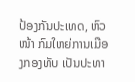ປ້ອງກັນປະເທດ, ຫົວໜ້າ ກົມໃຫຍ່ການເມືອງກອງທັບ ເປັນປະທາ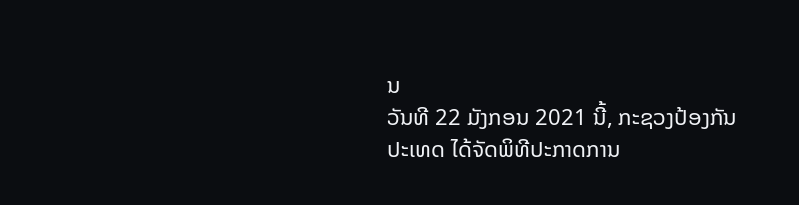ນ
ວັນທີ 22 ມັງກອນ 2021 ນີ້, ກະຊວງປ້ອງກັນປະເທດ ໄດ້ຈັດພິທີປະກາດການ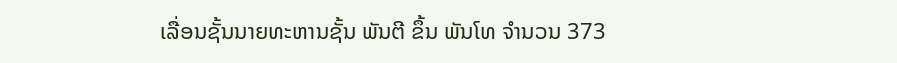ເລື່ອນຊັ້ນນາຍທະຫານຊັ້ນ ພັນຕີ ຂຶ້ນ ພັນໂທ ຈຳນວນ 373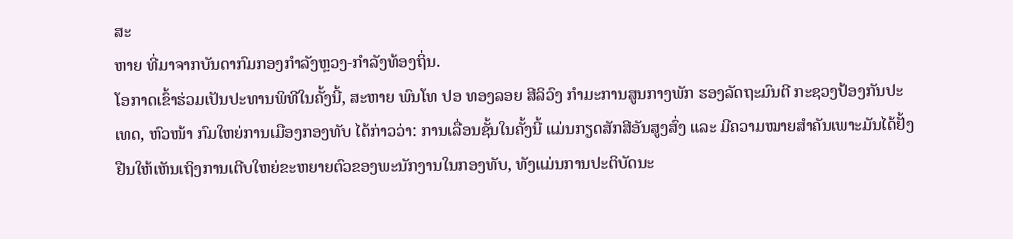ສະ
ຫາຍ ທີ່ມາຈາກບັນດາກົມກອງກຳລັງຫຼວງ-ກຳລັງທ້ອງຖິ່ນ.
ໂອກາດເຂົ້າຮ່ວມເປັນປະທານພິທີໃນຄັ້ງນີ້, ສະຫາຍ ພົນໂທ ປອ ທອງລອຍ ສີລິວົງ ກໍາມະການສູນກາງພັກ ຮອງລັດຖະມົນຕີ ກະຊວງປ້ອງກັນປະ
ເທດ, ຫົວໜ້າ ກົມໃຫຍ່ການເມືອງກອງທັບ ໄດ້ກ່າວວ່າ: ການເລື່ອນຊັ້ນໃນຄັ້ງນີ້ ແມ່ນກຽດສັກສີອັນສູງສົ່ງ ແລະ ມີຄວາມໝາຍສໍາຄັນເພາະມັນໄດ້ຢັ້ງ
ຢືນໃຫ້ເຫັນເຖິງການເຕີບໃຫຍ່ຂະຫຍາຍຕົວຂອງພະນັກງານໃນກອງທັບ, ທັງແມ່ນການປະຕິບັດນະ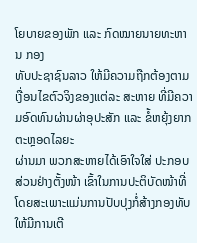ໂຍບາຍຂອງພັກ ແລະ ກົດໝາຍນາຍທະຫານ ກອງ
ທັບປະຊາຊົນລາວ ໃຫ້ມີຄວາມຖືກຕ້ອງຕາມເງື່ອນໄຂຕົວຈິງຂອງແຕ່ລະ ສະຫາຍ ທີ່ມີຄວາມອົດທົນຜ່ານຜ່າອຸປະສັກ ແລະ ຂໍ້ຫຍຸ້ງຍາກຕະຫຼອດໄລຍະ
ຜ່ານມາ ພວກສະຫາຍໄດ້ເອົາໃຈໃສ່ ປະກອບສ່ວນຢ່າງຕັ້ງໜ້າ ເຂົ້າໃນການປະຕິບັດໜ້າທີ່ ໂດຍສະເພາະແມ່ນການປັບປຸງກໍ່ສ້າງກອງທັບ ໃຫ້ມີການເຕີ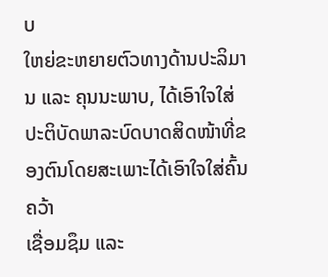ບ
ໃຫຍ່ຂະຫຍາຍຕົວທາງດ້ານປະລິມານ ແລະ ຄຸນນະພາບ, ໄດ້ເອົາໃຈໃສ່ປະຕິບັດພາລະບົດບາດສິດໜ້າທີ່ຂອງຕົນໂດຍສະເພາະໄດ້ເອົາໃຈໃສ່ຄົ້ນຄວ້າ
ເຊື່ອມຊຶມ ແລະ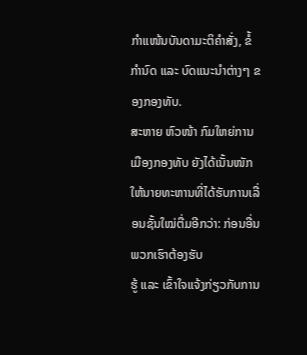ກໍາແໜ້ນບັນດາມະຕິຄໍາສັ່ງ, ຂໍ້ກໍານົດ ແລະ ບົດແນະນໍາຕ່າງໆ ຂອງກອງທັບ.
ສະຫາຍ ຫົວໜ້າ ກົມໃຫຍ່ການເມືອງກອງທັບ ຍັງໄດ້ເນັ້ນໜັກໃຫ້ນາຍທະຫານທີ່ໄດ້ຮັບການເລື່ອນຊັ້ນໃໝ່ຕື່ມອີກວ່າ: ກ່ອນອື່ນພວກເຮົາຕ້ອງຮັບ
ຮູ້ ແລະ ເຂົ້າໃຈແຈ້ງກ່ຽວກັບການ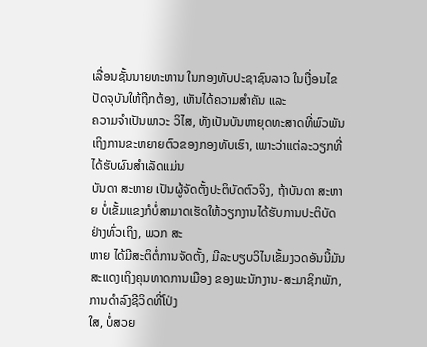ເລື່ອນຊັ້ນນາຍທະຫານ ໃນກອງທັບປະຊາຊົນລາວ ໃນເງື່ອນໄຂປັດຈຸບັນໃຫ້ຖືກຕ້ອງ, ເຫັນໄດ້ຄວາມສໍາຄັນ ແລະ
ຄວາມຈໍາເປັນພາວະ ວິໄສ, ທັງເປັນບັນຫາຍຸດທະສາດທີ່ພົວພັນເຖິງການຂະຫຍາຍຕົວຂອງກອງທັບເຮົາ, ເພາະວ່າແຕ່ລະວຽກທີ່ໄດ້ຮັບຜົນສໍາເລັດແມ່ນ
ບັນດາ ສະຫາຍ ເປັນຜູ້ຈັດຕັ້ງປະຕິບັດຕົວຈິງ, ຖ້າບັນດາ ສະຫາຍ ບໍ່ເຂັ້ມແຂງກໍບໍ່ສາມາດເຮັດໃຫ້ວຽກງານໄດ້ຮັບການປະຕິບັດຢ່າງທົ່ວເຖິງ, ພວກ ສະ
ຫາຍ ໄດ້ມີສະຕິຕໍ່ການຈັດຕັ້ງ, ມີລະບຽບວິໄນເຂັ້ມງວດອັນນີ້ມັນສະແດງເຖິງຄຸນທາດການເມືອງ ຂອງພະນັກງານ-ສະມາຊິກພັກ, ການດໍາລົງຊີວິດທີ່ໂປ່ງ
ໃສ, ບໍ່ສວຍ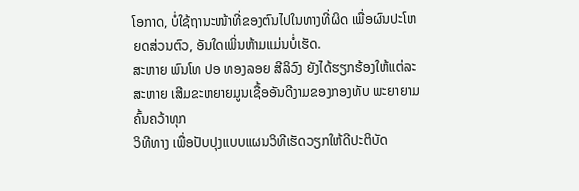ໂອກາດ, ບໍ່ໃຊ້ຖານະໜ້າທີ່ຂອງຕົນໄປໃນທາງທີ່ຜິດ ເພື່ອຜົນປະໂຫຍດສ່ວນຕົວ, ອັນໃດເພິ່ນຫ້າມແມ່ນບໍ່ເຮັດ.
ສະຫາຍ ພົນໂທ ປອ ທອງລອຍ ສີລິວົງ ຍັງໄດ້ຮຽກຮ້ອງໃຫ້ແຕ່ລະ ສະຫາຍ ເສີມຂະຫຍາຍມູນເຊື້ອອັນດີງາມຂອງກອງທັບ ພະຍາຍາມຄົ້ນຄວ້າທຸກ
ວິທີທາງ ເພື່ອປັບປຸງແບບແຜນວິທີເຮັດວຽກໃຫ້ດີປະຕິບັດ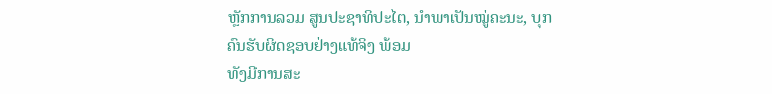ຫຼັກການລວມ ສູນປະຊາທິປະໄຕ, ນໍາພາເປັນໝູ່ຄະນະ, ບຸກຄົນຮັບຜິດຊອບຢ່າງແທ້ຈິງ ພ້ອມ
ທັງມີການສະ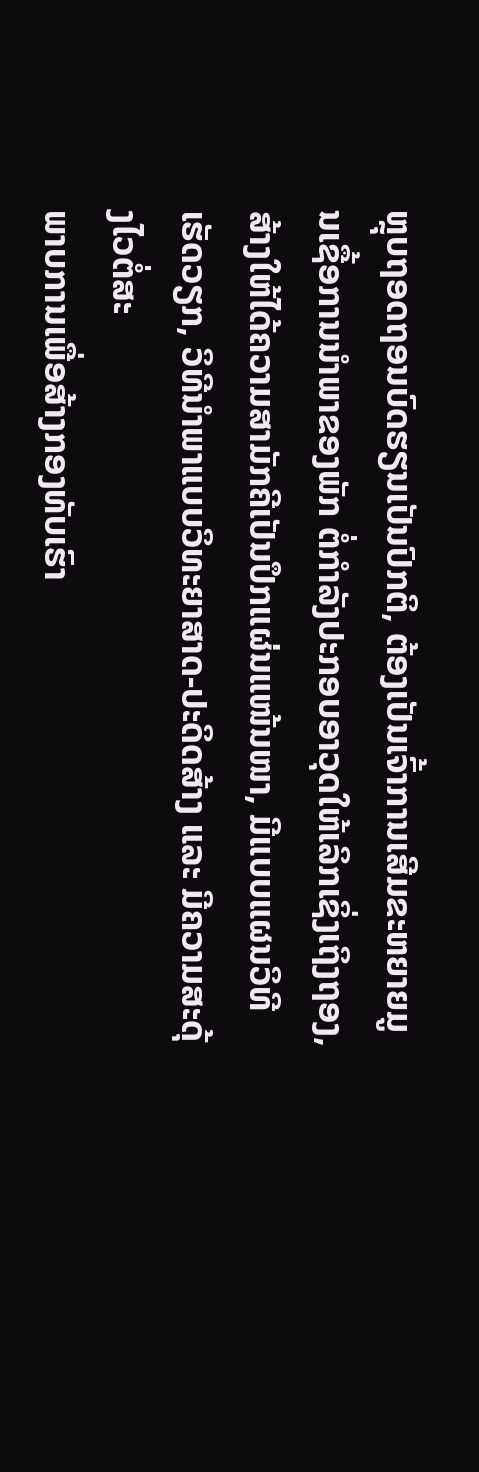ຫຼຸບຖອດຖອນບົດຮຽນເປັນປົກຕິ, ຕ້ອງເປັນເຈົ້າການເສີມຂະຫຍາຍມູນເຊື້ອການນໍາພາຂອງພັກ ຕໍ່ກໍາລັງປະກອບອາວຸດໃຫ້ເລິກເຊິ່ງເຖິງຖອງ,
ສ້າງໃຫ້ໄດ້ຄວາມສາມັກຄີເປັນປຶກແຜ່ນແໜ້ນໜາ, ມີແບບແຜນວິທີເຮັດວຽກ, ວິທີນໍາພາແບບວິທະຍາສາດ-ປະດິດສ້າງ ແລະ ມີຄວາມສະດຸ້ງໄວຕໍ່ສະ
ພາບການເພື່ອສ້າງກອງທັບເຮົາ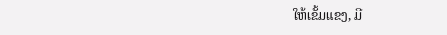ໃຫ້ເຂັ້ມແຂງ, ມີ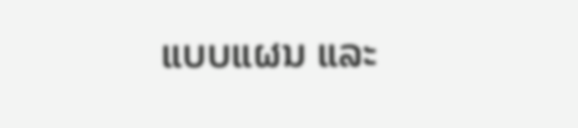ແບບແຜນ ແລະ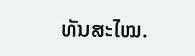ທັນສະໄໝ.